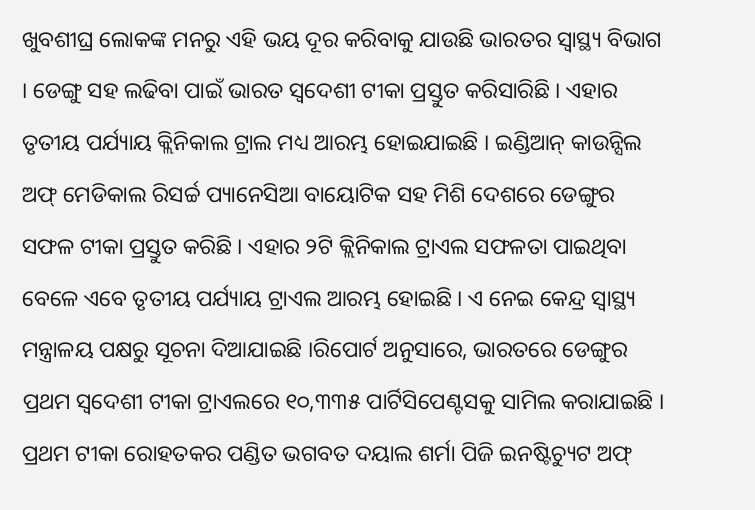ଖୁବଶୀଘ୍ର ଲୋକଙ୍କ ମନରୁ ଏହି ଭୟ ଦୂର କରିବାକୁ ଯାଉଛି ଭାରତର ସ୍ୱାସ୍ଥ୍ୟ ବିଭାଗ । ଡେଙ୍ଗୁ ସହ ଲଢିବା ପାଇଁ ଭାରତ ସ୍ୱଦେଶୀ ଟୀକା ପ୍ରସ୍ତୁତ କରିସାରିଛି । ଏହାର ତୃତୀୟ ପର୍ଯ୍ୟାୟ କ୍ଲିନିକାଲ ଟ୍ରାଲ ମଧ୍ୟ ଆରମ୍ଭ ହୋଇଯାଇଛି । ଇଣ୍ଡିଆନ୍ କାଉନ୍ସିଲ ଅଫ୍ ମେଡିକାଲ ରିସର୍ଚ୍ଚ ପ୍ୟାନେସିଆ ବାୟୋଟିକ ସହ ମିଶି ଦେଶରେ ଡେଙ୍ଗୁର ସଫଳ ଟୀକା ପ୍ରସ୍ତୁତ କରିଛି । ଏହାର ୨ଟି କ୍ଲିନିକାଲ ଟ୍ରାଏଲ ସଫଳତା ପାଇଥିବା ବେଳେ ଏବେ ତୃତୀୟ ପର୍ଯ୍ୟାୟ ଟ୍ରାଏଲ ଆରମ୍ଭ ହୋଇଛି । ଏ ନେଇ କେନ୍ଦ୍ର ସ୍ୱାସ୍ଥ୍ୟ ମନ୍ତ୍ରାଳୟ ପକ୍ଷରୁ ସୂଚନା ଦିଆଯାଇଛି ।ରିପୋର୍ଟ ଅନୁସାରେ, ଭାରତରେ ଡେଙ୍ଗୁର ପ୍ରଥମ ସ୍ୱଦେଶୀ ଟୀକା ଟ୍ରାଏଲରେ ୧୦,୩୩୫ ପାର୍ଟିସିପେଣ୍ଟସକୁ ସାମିଲ କରାଯାଇଛି । ପ୍ରଥମ ଟୀକା ରୋହତକର ପଣ୍ଡିତ ଭଗବତ ଦୟାଲ ଶର୍ମା ପିଜି ଇନଷ୍ଟିଚ୍ୟୁଟ ଅଫ୍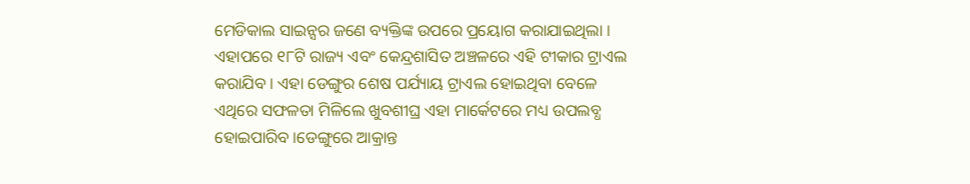ମେଡିକାଲ ସାଇନ୍ସର ଜଣେ ବ୍ୟକ୍ତିଙ୍କ ଉପରେ ପ୍ରୟୋଗ କରାଯାଇଥିଲା । ଏହାପରେ ୧୮ଟି ରାଜ୍ୟ ଏବଂ କେନ୍ଦ୍ରଶାସିତ ଅଞ୍ଚଳରେ ଏହି ଟୀକାର ଟ୍ରାଏଲ କରାଯିବ । ଏହା ଡେଙ୍ଗୁର ଶେଷ ପର୍ଯ୍ୟାୟ ଟ୍ରାଏଲ ହୋଇଥିବା ବେଳେ ଏଥିରେ ସଫଳତା ମିଳିଲେ ଖୁବଶୀଘ୍ର ଏହା ମାର୍କେଟରେ ମଧ୍ୟ ଉପଲବ୍ଧ ହୋଇପାରିବ ।ଡେଙ୍ଗୁରେ ଆକ୍ରାନ୍ତ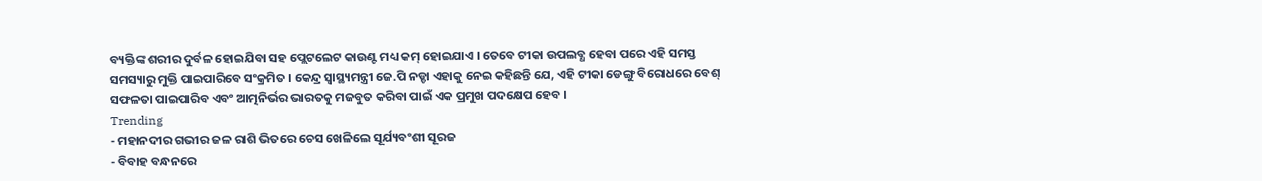ବ୍ୟକ୍ତିଙ୍କ ଶରୀର ଦୁର୍ବଳ ହୋଇଯିବା ସହ ପ୍ଲେଟଲେଟ କାଉଣ୍ଟ ମଧ୍ୟ କମ୍ ହୋଇଯାଏ । ତେବେ ଟୀକା ଉପଲବ୍ଧ ହେବା ପରେ ଏହି ସମସ୍ତ ସମସ୍ୟାରୁ ମୁକ୍ତି ପାଇପାରିବେ ସଂକ୍ରମିତ । କେନ୍ଦ୍ର ସ୍ୱାସ୍ଥ୍ୟମନ୍ତ୍ରୀ ଜେ.ପି ନଡ୍ଡା ଏହାକୁ ନେଇ କହିଛନ୍ତି ଯେ, ଏହି ଟୀକା ଡେଙ୍ଗୁ ବିରୋଧରେ ବେଶ୍ ସଫଳତା ପାଇପାରିବ ଏବଂ ଆତ୍ମନିର୍ଭର ଭାରତକୁ ମଜବୁତ କରିବା ପାଇଁ ଏକ ପ୍ରମୁଖ ପଦକ୍ଷେପ ହେବ ।
Trending
- ମହାନଦୀର ଗଭୀର ଜଳ ରାଶି ଭିତରେ ଚେସ ଖେଳିଲେ ସୂର୍ଯ୍ୟବଂଶୀ ସୂରଜ
- ବିବାହ ବନ୍ଧନରେ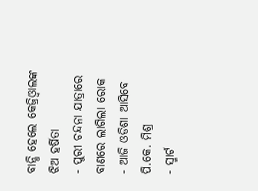ବାନ୍ଧି ହେଲେ କେଜ୍ରିଓ୍ବାଲଙ୍କ ଝିଅ ହର୍ଷିତା
- ପୁରୀ ଚନ୍ଦନା ଯାତ୍ରାରେ ବାଣରେ ଲାଗିଲା ରୋକ
- ଆଜି ଓଡିଶା ଆସିବେ ପି.କେ. ମିଶ୍ର
- ସ୍ମାର୍ଟ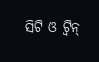ସିଟି ଓ ଟ୍ଵିନ୍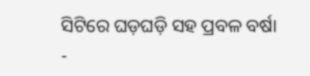ସିଟିରେ ଘଡ଼ଘଡ଼ି ସହ ପ୍ରବଳ ବର୍ଷା
-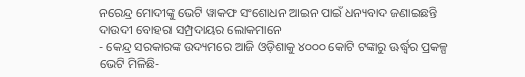ନରେନ୍ଦ୍ର ମୋଦୀଙ୍କୁ ଭେଟି ୱାକଫ ସଂଶୋଧନ ଆଇନ ପାଇଁ ଧନ୍ୟବାଦ ଜଣାଇଛନ୍ତି ଦାଉଦୀ ବୋହରା ସମ୍ପ୍ରଦାୟର ଲୋକମାନେ
- କେନ୍ଦ୍ର ସରକାରଙ୍କ ଉଦ୍ୟମରେ ଆଜି ଓଡ଼ିଶାକୁ ୪୦୦୦ କୋଟି ଟଙ୍କାରୁ ଊର୍ଦ୍ଧ୍ବର ପ୍ରକଳ୍ପ ଭେଟି ମିଳିଛି-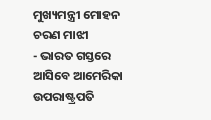ମୁଖ୍ୟମନ୍ତ୍ରୀ ମୋହନ ଚରଣ ମାଝୀ
- ଭାରତ ଗସ୍ତରେ ଆସିବେ ଆମେରିକା ଉପରାଷ୍ଟ୍ରପତି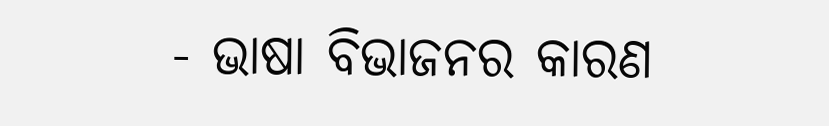- ଭାଷା ବିଭାଜନର କାରଣ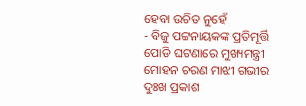ହେବା ଉଚିତ ନୁହେଁ
- ବିଜୁ ପଟ୍ଟନାୟକଙ୍କ ପ୍ରତିମୂର୍ତ୍ତି ପୋଡି ଘଟଣାରେ ମୁଖ୍ୟମନ୍ତ୍ରୀ ମୋହନ ଚରଣ ମାଝୀ ଗଭୀର ଦୁଃଖ ପ୍ରକାଶ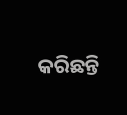କରିଛନ୍ତି